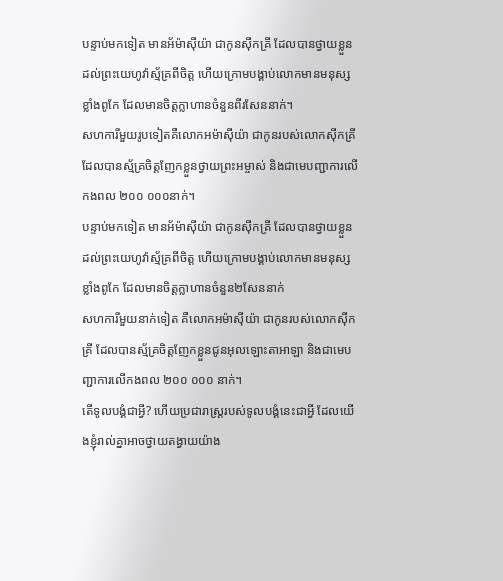បន្ទាប់មកទៀត មានអ័ម៉ាស៊ីយ៉ា ជាកូនស៊ីកគ្រី ដែលបានថ្វាយខ្លួនដល់ព្រះយេហូវ៉ាស្ម័គ្រពីចិត្ត ហើយក្រោមបង្គាប់លោកមានមនុស្សខ្លាំងពូកែ ដែលមានចិត្តក្លាហានចំនួនពីរសែននាក់។
សហការីមួយរូបទៀតគឺលោកអម៉ាស៊ីយ៉ា ជាកូនរបស់លោកស៊ីកគ្រី ដែលបានស្ម័គ្រចិត្តញែកខ្លួនថ្វាយព្រះអម្ចាស់ និងជាមេបញ្ជាការលើកងពល ២០០ ០០០នាក់។
បន្ទាប់មកទៀត មានអ័ម៉ាស៊ីយ៉ា ជាកូនស៊ីកគ្រី ដែលបានថ្វាយខ្លួនដល់ព្រះយេហូវ៉ាស្ម័គ្រពីចិត្ត ហើយក្រោមបង្គាប់លោកមានមនុស្សខ្លាំងពូកែ ដែលមានចិត្តក្លាហានចំនួន២សែននាក់
សហការីមួយនាក់ទៀត គឺលោកអម៉ាស៊ីយ៉ា ជាកូនរបស់លោកស៊ីកគ្រី ដែលបានស្ម័គ្រចិត្តញែកខ្លួនជូនអុលឡោះតាអាឡា និងជាមេបញ្ជាការលើកងពល ២០០ ០០០ នាក់។
តើទូលបង្គំជាអ្វី? ហើយប្រជារាស្ត្ររបស់ទូលបង្គំនេះជាអ្វី ដែលយើងខ្ញុំរាល់គ្នាអាចថ្វាយតង្វាយយ៉ាង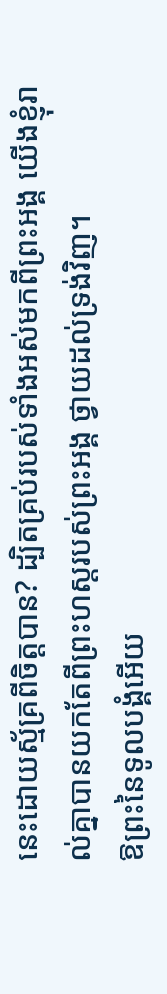នេះដោយស្ម័គ្រពីចិត្តបាន? ដ្បិតគ្រប់របស់ទាំងអស់មកពីព្រះអង្គ យើងខ្ញុំរាល់គ្នាបានយកតែពីព្រះហស្តរបស់ព្រះអង្គ ថ្វាយដល់ទ្រង់វិញ។
ឱព្រះនៃទូលបង្គំអើយ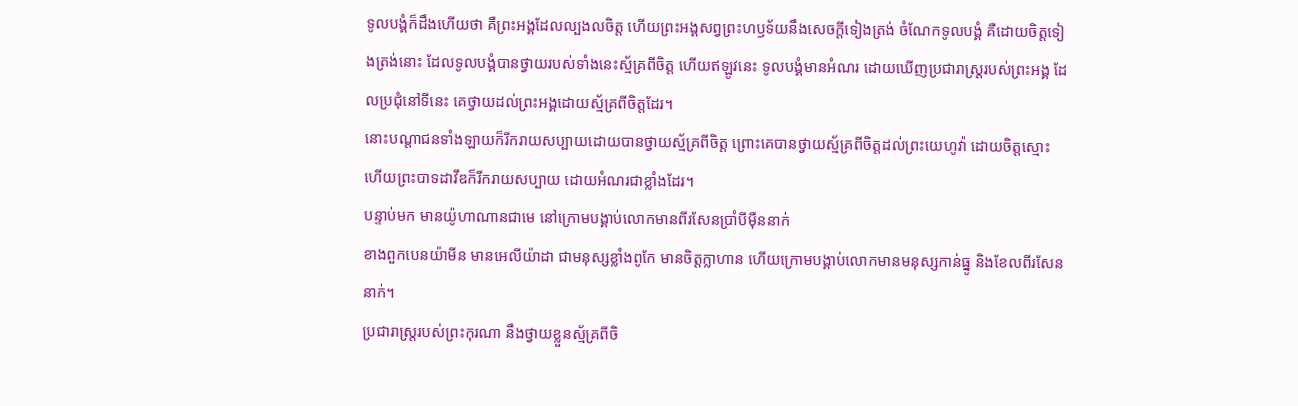ទូលបង្គំក៏ដឹងហើយថា គឺព្រះអង្គដែលល្បងលចិត្ត ហើយព្រះអង្គសព្វព្រះហឫទ័យនឹងសេចក្ដីទៀងត្រង់ ចំណែកទូលបង្គំ គឺដោយចិត្តទៀងត្រង់នោះ ដែលទូលបង្គំបានថ្វាយរបស់ទាំងនេះស្ម័គ្រពីចិត្ត ហើយឥឡូវនេះ ទូលបង្គំមានអំណរ ដោយឃើញប្រជារាស្ត្ររបស់ព្រះអង្គ ដែលប្រជុំនៅទីនេះ គេថ្វាយដល់ព្រះអង្គដោយស្ម័គ្រពីចិត្តដែរ។
នោះបណ្ដាជនទាំងឡាយក៏រីករាយសប្បាយដោយបានថ្វាយស្ម័គ្រពីចិត្ត ព្រោះគេបានថ្វាយស្ម័គ្រពីចិត្តដល់ព្រះយេហូវ៉ា ដោយចិត្តស្មោះ ហើយព្រះបាទដាវីឌក៏រីករាយសប្បាយ ដោយអំណរជាខ្លាំងដែរ។
បន្ទាប់មក មានយ៉ូហាណានជាមេ នៅក្រោមបង្គាប់លោកមានពីរសែនប្រាំបីម៉ឺននាក់
ខាងពួកបេនយ៉ាមីន មានអេលីយ៉ាដា ជាមនុស្សខ្លាំងពូកែ មានចិត្តក្លាហាន ហើយក្រោមបង្គាប់លោកមានមនុស្សកាន់ធ្នូ និងខែលពីរសែននាក់។
ប្រជារាស្ត្ររបស់ព្រះកុរណា នឹងថ្វាយខ្លួនស្ម័គ្រពីចិ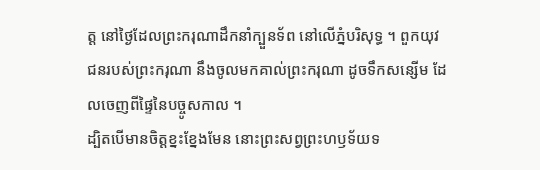ត្ត នៅថ្ងៃដែលព្រះករុណាដឹកនាំក្បួនទ័ព នៅលើភ្នំបរិសុទ្ធ ។ ពួកយុវជនរបស់ព្រះករុណា នឹងចូលមកគាល់ព្រះករុណា ដូចទឹកសន្សើម ដែលចេញពីផ្ទៃនៃបច្ចូសកាល ។
ដ្បិតបើមានចិត្តខ្នះខ្នែងមែន នោះព្រះសព្វព្រះហឫទ័យទ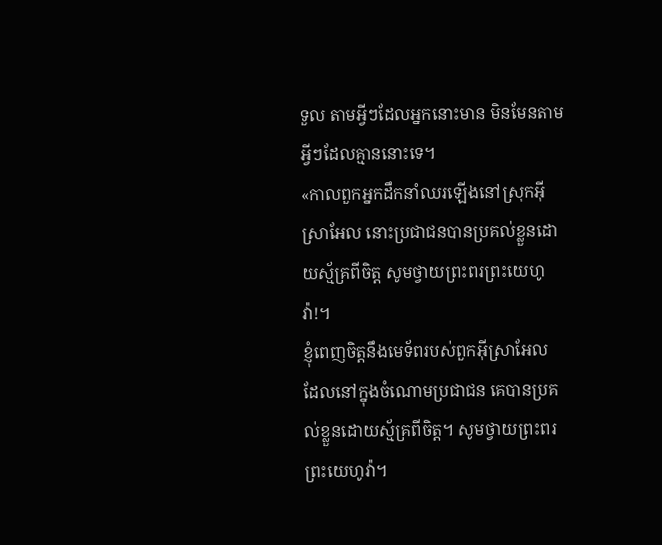ទួល តាមអ្វីៗដែលអ្នកនោះមាន មិនមែនតាមអ្វីៗដែលគ្មាននោះទេ។
«កាលពួកអ្នកដឹកនាំឈរឡើងនៅស្រុកអ៊ីស្រាអែល នោះប្រជាជនបានប្រគល់ខ្លួនដោយស្ម័គ្រពីចិត្ត សូមថ្វាយព្រះពរព្រះយេហូវ៉ា!។
ខ្ញុំពេញចិត្តនឹងមេទ័ពរបស់ពួកអ៊ីស្រាអែល ដែលនៅក្នុងចំណោមប្រជាជន គេបានប្រគល់ខ្លួនដោយស្ម័គ្រពីចិត្ត។ សូមថ្វាយព្រះពរព្រះយេហូវ៉ា។